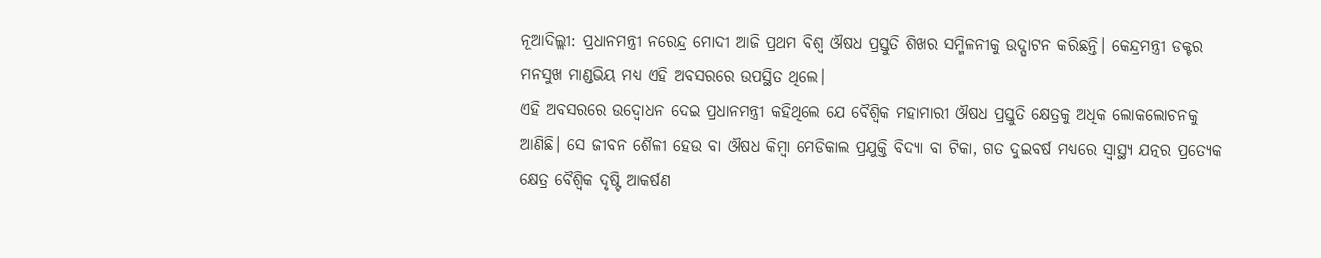ନୂଆଦିଲ୍ଲୀ: ପ୍ରଧାନମନ୍ତ୍ରୀ ନରେନ୍ଦ୍ର ମୋଦୀ ଆଜି ପ୍ରଥମ ବିଶ୍ୱ ଔଷଧ ପ୍ରସ୍ତୁତି ଶିଖର ସମ୍ମିଳନୀକୁ ଉଦ୍ଘାଟନ କରିଛନ୍ତି। କେନ୍ଦ୍ରମନ୍ତ୍ରୀ ଡକ୍ଟର ମନସୁଖ ମାଣ୍ଡଭିୟ ମଧ୍ୟ ଏହି ଅବସରରେ ଉପସ୍ଥିତ ଥିଲେ।
ଏହି ଅବସରରେ ଉଦ୍ବୋଧନ ଦେଇ ପ୍ରଧାନମନ୍ତ୍ରୀ କହିଥିଲେ ଯେ ବୈଶ୍ୱିକ ମହାମାରୀ ଔଷଧ ପ୍ରସ୍ତୁତି କ୍ଷେତ୍ରକୁ ଅଧିକ ଲୋକଲୋଚନକୁ ଆଣିଛି। ସେ ଜୀବନ ଶୈଳୀ ହେଉ ବା ଔଷଧ କିମ୍ବା ମେଡିକାଲ ପ୍ରଯୁକ୍ତି ବିଦ୍ୟା ବା ଟିକା, ଗତ ଦୁଇବର୍ଷ ମଧ୍ୟରେ ସ୍ୱାସ୍ଥ୍ୟ ଯତ୍ନର ପ୍ରତ୍ୟେକ କ୍ଷେତ୍ର ବୈଶ୍ୱିକ ଦୃଷ୍ଟି ଆକର୍ଷଣ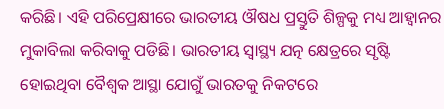କରିଛି। ଏହି ପରିପ୍ରେକ୍ଷୀରେ ଭାରତୀୟ ଔଷଧ ପ୍ରସ୍ତୁତି ଶିଳ୍ପକୁ ମଧ୍ୟ ଆହ୍ୱାନର ମୁକାବିଲା କରିବାକୁ ପଡିଛି। ଭାରତୀୟ ସ୍ୱାସ୍ଥ୍ୟ ଯତ୍ନ କ୍ଷେତ୍ରରେ ସୃଷ୍ଟି ହୋଇଥିବା ବୈଶ୍ୱକ ଆସ୍ଥା ଯୋଗୁଁ ଭାରତକୁ ନିକଟରେ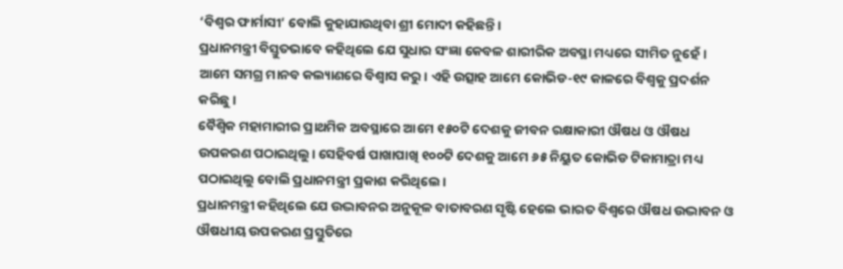‘ବିଶ୍ୱର ଫାର୍ମାସୀ’ ବୋଲି କୁହାଯାଉଥିବା ଶ୍ରୀ ମୋଦୀ କହିଛନ୍ତି।
ପ୍ରଧାନମନ୍ତ୍ରୀ ବିସ୍ତୁତଭାବେ କହିଥିଲେ ଯେ ସୁଧାର ସଂଜ୍ଞା କେବଳ ଶାରୀରିକ ଅବସ୍ଥା ମଧ୍ୟରେ ସୀମିତ ନୁହେଁ । ଆମେ ସମଗ୍ର ମାନବ କଲ୍ୟାଣରେ ବିଶ୍ୱାସ କରୁ। ଏହି ଉତ୍ସାହ ଆମେ କୋଭିଡ-୧୯ କାଳରେ ବିଶ୍ୱକୁ ପ୍ରଦର୍ଶନ କରିଛୁ।
ବୈଶ୍ୱିକ ମହାମାରୀର ପ୍ରାଥମିକ ଅବସ୍ଥାରେ ଆମେ ୧୫୦ଟି ଦେଶକୁ ଜୀବନ ରକ୍ଷାକାରୀ ଔଷଧ ଓ ଔଷଧ ଉପକରଣ ପଠାଇଥିଲୁ। ସେହିବର୍ଷ ପାଖାପାଖି ୧୦୦ଟି ଦେଶକୁ ଆମେ ୬୫ ନିୟୁତ କୋଭିଡ ଟିକାମାତ୍ରା ମଧ୍ୟ ପଠାଇଥିଲୁ ବୋଲି ପ୍ରଧାନମନ୍ତ୍ରୀ ପ୍ରକାଶ କରିଥିଲେ।
ପ୍ରଧାନମନ୍ତ୍ରୀ କହିଥିଲେ ଯେ ଉଦ୍ଭାବନର ଅନୁକୂଳ ବାତାବରଣ ସୃଷ୍ଟି ହେଲେ ଭାରତ ବିଶ୍ୱରେ ଔଷଧ ଉଦ୍ଭାବନ ଓ ଔଷଧୀୟ ଉପକରଣ ପ୍ରସ୍ତୁତିରେ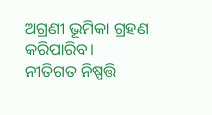ଅଗ୍ରଣୀ ଭୂମିକା ଗ୍ରହଣ କରିପାରିବ। ନୀତିଗତ ନିଷ୍ପତ୍ତି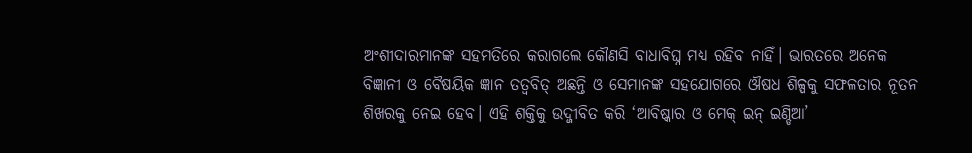ଅଂଶୀଦାରମାନଙ୍କ ସହମତିରେ କରାଗଲେ କୌଣସି ବାଧାବିଘ୍ନ ମଧ୍ୟ ରହିବ ନାହିଁ। ଭାରତରେ ଅନେକ ବିଜ୍ଞାନୀ ଓ ବୈଷୟିକ ଜ୍ଞାନ ତତ୍ୱବିତ୍ ଅଛନ୍ତି ଓ ସେମାନଙ୍କ ସହଯୋଗରେ ଔଷଧ ଶିଳ୍ପକୁ ସଫଳତାର ନୂତନ ଶିଖରକୁ ନେଇ ହେବ। ଏହି ଶକ୍ତିକୁ ଉଦ୍ଜୀବିତ କରି ‘ଆବିଷ୍କାର ଓ ମେକ୍ ଇନ୍ ଇଣ୍ଡିଆ’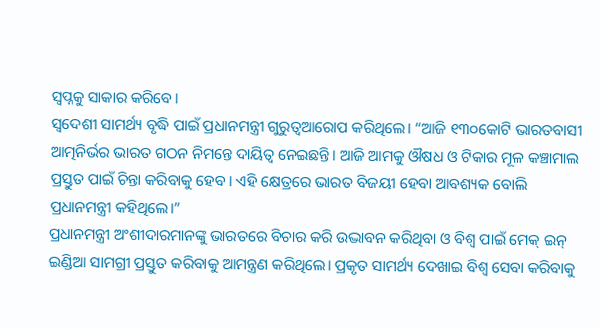ସ୍ୱପ୍ନକୁ ସାକାର କରିବେ।
ସ୍ୱଦେଶୀ ସାମର୍ଥ୍ୟ ବୃଦ୍ଧି ପାଇଁ ପ୍ରଧାନମନ୍ତ୍ରୀ ଗୁରୁତ୍ୱଆରୋପ କରିଥିଲେ। “ଆଜି ୧୩୦କୋଟି ଭାରତବାସୀ ଆତ୍ମନିର୍ଭର ଭାରତ ଗଠନ ନିମନ୍ତେ ଦାୟିତ୍ୱ ନେଇଛନ୍ତି। ଆଜି ଆମକୁ ଔଷଧ ଓ ଟିକାର ମୂଳ କଞ୍ଚାମାଲ ପ୍ରସ୍ତୁତ ପାଇଁ ଚିନ୍ତା କରିବାକୁ ହେବ। ଏହି କ୍ଷେତ୍ରରେ ଭାରତ ବିଜୟୀ ହେବା ଆବଶ୍ୟକ ବୋଲି ପ୍ରଧାନମନ୍ତ୍ରୀ କହିଥିଲେ।”
ପ୍ରଧାନମନ୍ତ୍ରୀ ଅଂଶୀଦାରମାନଙ୍କୁ ଭାରତରେ ବିଚାର କରି ଉଦ୍ଭାବନ କରିଥିବା ଓ ବିଶ୍ୱ ପାଇଁ ମେକ୍ ଇନ୍ ଇଣ୍ଡିଆ ସାମଗ୍ରୀ ପ୍ରସ୍ତୁତ କରିବାକୁ ଆମନ୍ତ୍ରଣ କରିଥିଲେ। ପ୍ରକୃତ ସାମର୍ଥ୍ୟ ଦେଖାଇ ବିଶ୍ୱ ସେବା କରିବାକୁ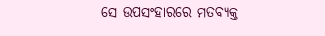ସେ ଉପସଂହାରରେ ମତବ୍ୟକ୍ତ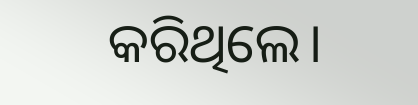କରିଥିଲେ।